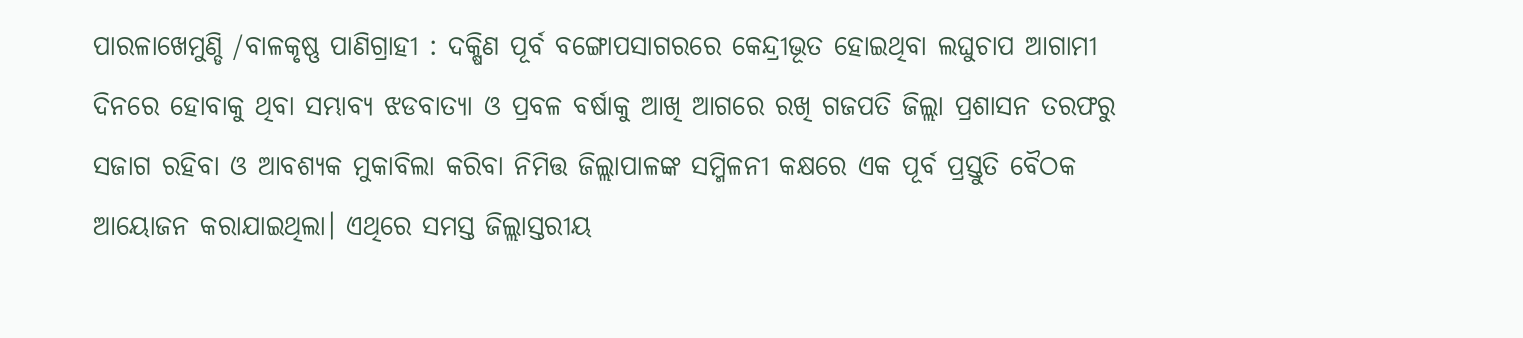ପାରଳାଖେମୁଣ୍ଡି /ବାଳକୃଷ୍ଣ ପାଣିଗ୍ରାହୀ : ଦକ୍ଷିଣ ପୂର୍ବ ବଙ୍ଗୋପସାଗରରେ କେନ୍ଦ୍ରୀଭୂତ ହୋଇଥିବା ଲଘୁଚାପ ଆଗାମୀ ଦିନରେ ହୋବାକୁ ଥିବା ସମ୍ଭାବ୍ୟ ଝଡବାତ୍ୟା ଓ ପ୍ରବଳ ବର୍ଷାକୁ ଆଖି ଆଗରେ ରଖି ଗଜପତି ଜିଲ୍ଲା ପ୍ରଶାସନ ତରଫରୁ ସଜାଗ ରହିବା ଓ ଆବଶ୍ୟକ ମୁକାବିଲା କରିବା ନିମିତ୍ତ ଜିଲ୍ଲାପାଳଙ୍କ ସମ୍ମିଳନୀ କକ୍ଷରେ ଏକ ପୂର୍ବ ପ୍ରସ୍ତୁତି ବୈଠକ ଆୟୋଜନ କରାଯାଇଥିଲା। ଏଥିରେ ସମସ୍ତ ଜିଲ୍ଲାସ୍ତରୀୟ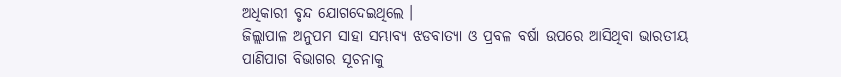ଅଧିକାରୀ ବୃନ୍ଦ ଯୋଗଦେଇଥିଲେ ।
ଜିଲ୍ଲାପାଳ ଅନୁପମ ସାହା ସମ୍ଭାବ୍ୟ ଝଡବାତ୍ୟା ଓ ପ୍ରବଳ ବର୍ଷା ଉପରେ ଆସିଥିବା ଭାରତୀୟ ପାଣିପାଗ ବିଭାଗର ସୂଚନାକୁ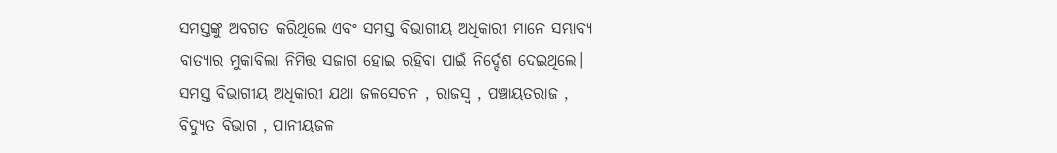ସମସ୍ତଙ୍କୁ ଅବଗତ କରିଥିଲେ ଏବଂ ସମସ୍ତ ବିଭାଗୀୟ ଅଧିକାରୀ ମାନେ ସମ୍ଭାବ୍ୟ ବାତ୍ୟାର ମୁକାବିଲା ନିମିତ୍ତ ସଜାଗ ହୋଇ ରହିବା ପାଇଁ ନିର୍ଦ୍ଦେଶ ଦେଇଥିଲେ। ସମସ୍ତ ବିଭାଗୀୟ ଅଧିକାରୀ ଯଥା ଜଳସେଚନ , ରାଜସ୍ବ , ପଞ୍ଚାୟତରାଜ , ବିଦ୍ୟୁତ ବିଭାଗ , ପାନୀୟଜଳ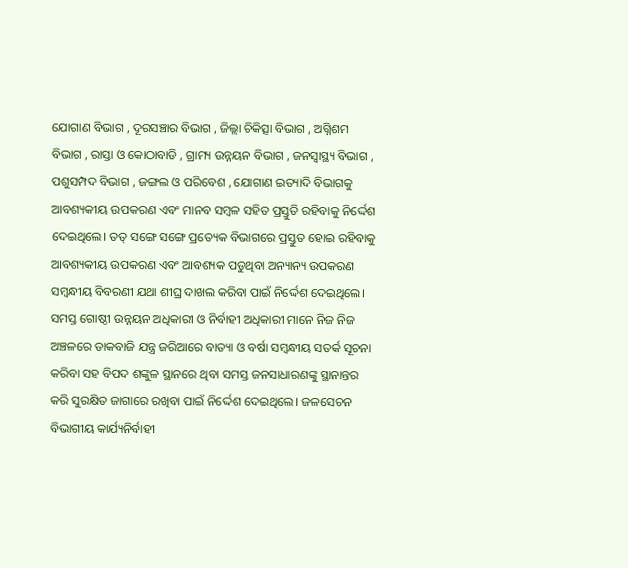ଯୋଗାଣ ବିଭାଗ , ଦୂରସଞ୍ଚାର ବିଭାଗ , ଜିଲ୍ଲା ଚିକିତ୍ସା ବିଭାଗ , ଅଗ୍ନିଶମ ବିଭାଗ , ରାସ୍ତା ଓ କୋଠାବାଡି , ଗ୍ରାମ୍ୟ ଉନ୍ନୟନ ବିଭାଗ , ଜନସ୍ଵାସ୍ଥ୍ୟ ବିଭାଗ , ପଶୁସମ୍ପଦ ବିଭାଗ , ଜଙ୍ଗଲ ଓ ପରିବେଶ , ଯୋଗାଣ ଇତ୍ୟାଦି ବିଭାଗକୁ ଆବଶ୍ୟକୀୟ ଉପକରଣ ଏବଂ ମାନବ ସମ୍ବଳ ସହିତ ପ୍ରସ୍ତୁତି ରହିବାକୁ ନିର୍ଦ୍ଦେଶ ଦେଇଥିଲେ। ତତ୍ ସଙ୍ଗେ ସଙ୍ଗେ ପ୍ରତ୍ୟେକ ବିଭାଗରେ ପ୍ରସ୍ତୁତ ହୋଇ ରହିବାକୁ ଆବଶ୍ୟକୀୟ ଉପକରଣ ଏବଂ ଆବଶ୍ୟକ ପଡୁଥିବା ଅନ୍ୟାନ୍ୟ ଉପକରଣ ସମ୍ବନ୍ଧୀୟ ବିବରଣୀ ଯଥା ଶୀଘ୍ର ଦାଖଲ କରିବା ପାଇଁ ନିର୍ଦ୍ଦେଶ ଦେଇଥିଲେ।
ସମସ୍ତ ଗୋଷ୍ଠୀ ଉନ୍ନୟନ ଅଧିକାରୀ ଓ ନିର୍ବାହୀ ଅଧିକାରୀ ମାନେ ନିଜ ନିଜ ଅଞ୍ଚଳରେ ଡାକବାଜି ଯନ୍ତ୍ର ଜରିଆରେ ବାତ୍ୟା ଓ ବର୍ଷା ସମ୍ୱନ୍ଧୀୟ ସତର୍କ ସୂଚନା କରିବା ସହ ବିପଦ ଶଙ୍କୁଳ ସ୍ଥାନରେ ଥିବା ସମସ୍ତ ଜନସାଧାରଣଙ୍କୁ ସ୍ଥାନାନ୍ତର କରି ସୁରକ୍ଷିତ ଜାଗାରେ ରଖିବା ପାଇଁ ନିର୍ଦ୍ଦେଶ ଦେଇଥିଲେ। ଜଳସେଚନ ବିଭାଗୀୟ କାର୍ଯ୍ୟନିର୍ବାହୀ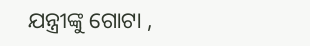ଯନ୍ତ୍ରୀଙ୍କୁ ଗୋଟା ,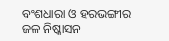ବଂଶଧାରା ଓ ହରଭଙ୍ଗୀର ଜଳ ନିଷ୍କାସନ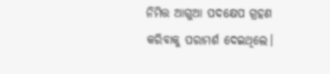ନିମିତ୍ତ ଆଗୁଆ ପଦକ୍ଷେପ ଗ୍ରହଣ କରିବାକୁ ପରାମର୍ଶ ଦେଇଥିଲେ।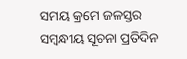ସମୟ କ୍ରମେ ଜଳସ୍ତର ସମ୍ବନ୍ଧୀୟ ସୂଚନା ପ୍ରତିଦିନ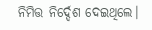ନିମିତ୍ତ ନିର୍ଦ୍ଦେଶ ଦେଇଥିଲେ।